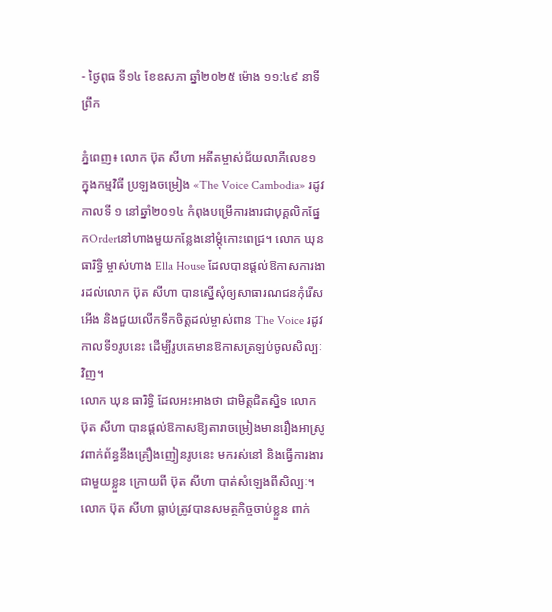- ថ្ងៃពុធ ទី១៤ ខែឧសភា ឆ្នាំ២០២៥ ម៉ោង ១១:៤៩ នាទី ព្រឹក

ភ្នំពេញ៖ លោក ប៊ុត សីហា អតីតម្ចាស់ជ័យលាភីលេខ១ ក្នុងកម្មវិធី ប្រឡងចម្រៀង «The Voice Cambodia» រដូវកាលទី ១ នៅឆ្នាំ២០១៤ កំពុងបម្រើការងារជាបុគ្គលិកផ្នែកOrderនៅហាងមួយកន្លែងនៅម្តុំកោះពេជ្រ។ លោក ឃុន ធារិទ្ធិ ម្ចាស់ហាង Ella House ដែលបានផ្ដល់ឱកាសការងារដល់លោក ប៊ុត សីហា បានស្នើសុំឲ្យសាធារណជនកុំរើសអើង និងជួយលើកទឹកចិត្តដល់ម្ចាស់ពាន The Voice រដូវកាលទី១រូបនេះ ដើម្បីរូបគេមានឱកាសត្រឡប់ចូលសិល្បៈវិញ។
លោក ឃុន ធារិទ្ធិ ដែលអះអាងថា ជាមិត្តជិតស្និទ លោក ប៊ុត សីហា បានផ្ដល់ឱកាសឱ្យតារាចម្រៀងមានរឿងអាស្រូវពាក់ព័ន្ធនឹងគ្រឿងញៀនរូបនេះ មករស់នៅ និងធ្វើការងារជាមួយខ្លួន ក្រោយពី ប៊ុត សីហា បាត់សំឡេងពីសិល្បៈ។ លោក ប៊ុត សីហា ធ្លាប់ត្រូវបានសមត្ថកិច្ចចាប់ខ្លួន ពាក់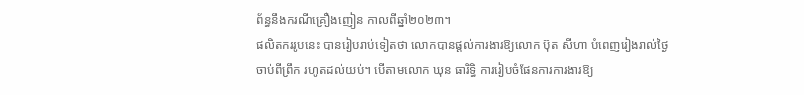ព័ន្ធនឹងករណីគ្រឿងញៀន កាលពីឆ្នាំ២០២៣។
ផលិតកររូបនេះ បានរៀបរាប់ទៀតថា លោកបានផ្ដល់ការងារឱ្យលោក ប៊ុត សីហា បំពេញរៀងរាល់ថ្ងៃ ចាប់ពីព្រឹក រហូតដល់យប់។ បើតាមលោក ឃុន ធារិទ្ធិ ការរៀបចំផែនការការងារឱ្យ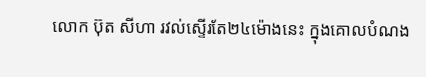លោក ប៊ុត សីហា រវល់ស្ទើរតែ២៤ម៉ោងនេះ ក្នុងគោលបំណង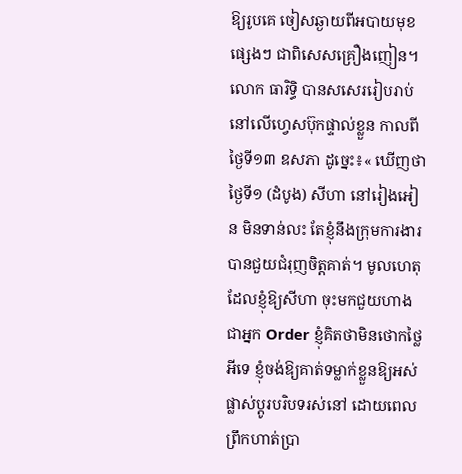ឱ្យរូបគេ ចៀសឆ្ងាយពីអបាយមុខផ្សេងៗ ជាពិសេសគ្រឿងញៀន។
លោក ធារិទ្ធិ បានសសេររៀបរាប់នៅលើហ្វេសប៊ុកផ្ទាល់ខ្លួន កាលពីថ្ងៃទី១៣ ឧសភា ដូច្នេះ៖« ឃើញថាថ្ងៃទី១ (ដំបូង) សីហា នៅរៀងអៀន មិនទាន់លះ តែខ្ញុំនឹងក្រុមការងារបានជួយជំរុញចិត្តគាត់។ មូលហេតុដែលខ្ញុំឱ្យសីហា ចុះមកជួយហាង ជាអ្នក Order ខ្ញុំគិតថាមិនថោកថ្លៃអីទេ ខ្ញុំចង់ឱ្យគាត់ទម្លាក់ខ្លួនឱ្យអស់ ផ្លាស់ប្តូរបរិបទរស់នៅ ដោយពេលព្រឹកហាត់ប្រា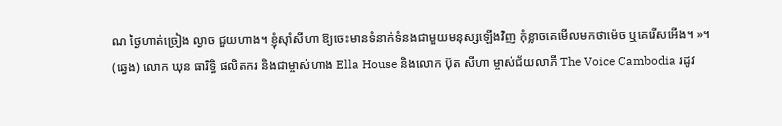ណ ថ្ងៃហាត់ច្រៀង ល្ងាច ជួយហាង។ ខ្ញុំស៊ាំសីហា ឱ្យចេះមានទំនាក់ទំនងជាមួយមនុស្សឡើងវិញ កុំខ្លាចគេមើលមកថាម៉េច ឬគេរើសអើង។ »។
(ឆ្វេង) លោក ឃុន ធារិទ្ធិ ផលិតករ និងជាម្ចាស់ហាង Ella House និងលោក ប៊ុត សីហា ម្ចាស់ជ័យលាភី The Voice Cambodia រដូវ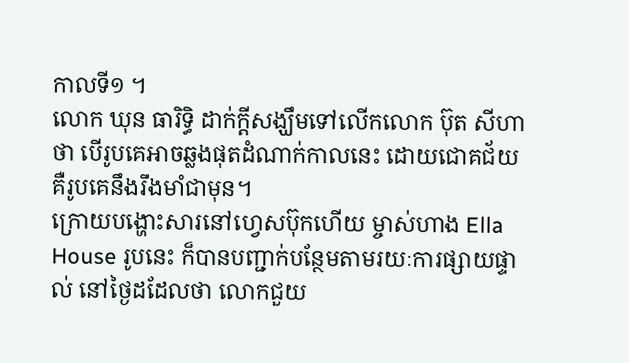កាលទី១ ។
លោក ឃុន ធារិទ្ធិ ដាក់ក្តីសង្ឃឹមទៅលើកលោក ប៊ុត សីហា ថា បើរូបគេអាចឆ្លងផុតដំណាក់កាលនេះ ដោយជោគជ័យ គឺរូបគេនឹងរឹងមាំជាមុន។
ក្រោយបង្ហោះសារនៅហ្វេសប៊ុកហើយ ម្ចាស់ហាង Ella House រូបនេះ ក៏បានបញ្ជាក់បន្ថែមតាមរយៈការផ្សាយផ្ទាល់ នៅថ្ងៃដដែលថា លោកជួយ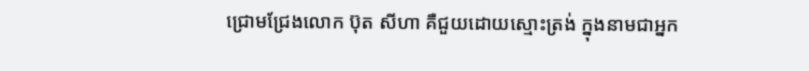ជ្រោមជ្រែងលោក ប៊ុត សីហា គឺជួយដោយស្មោះត្រង់ ក្នុងនាមជាអ្នក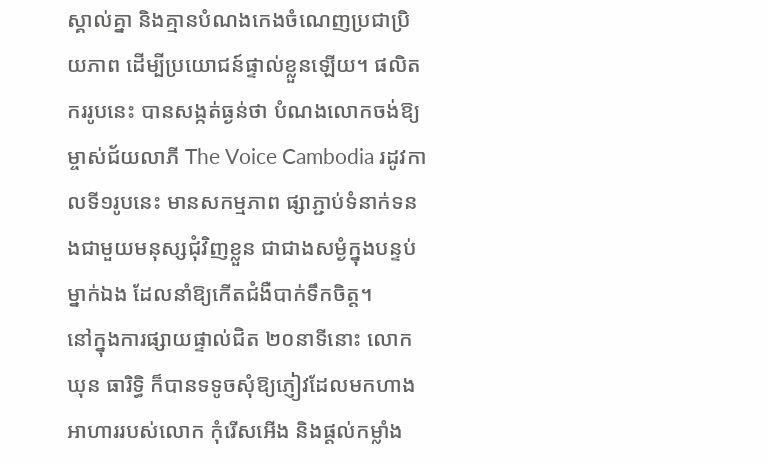ស្គាល់គ្នា និងគ្មានបំណងកេងចំណេញប្រជាប្រិយភាព ដើម្បីប្រយោជន៍ផ្ទាល់ខ្លួនឡើយ។ ផលិតកររូបនេះ បានសង្កត់ធ្ងន់ថា បំណងលោកចង់ឱ្យម្ចាស់ជ័យលាភី The Voice Cambodia រដូវកាលទី១រូបនេះ មានសកម្មភាព ផ្សាភ្ជាប់ទំនាក់ទនងជាមួយមនុស្សជុំវិញខ្លួន ជាជាងសម្ងំក្នុងបន្ទប់ម្នាក់ឯង ដែលនាំឱ្យកើតជំងឺបាក់ទឹកចិត្ត។
នៅក្នុងការផ្សាយផ្ទាល់ជិត ២០នាទីនោះ លោក ឃុន ធារិទ្ធិ ក៏បានទទូចសុំឱ្យភ្ញៀវដែលមកហាងអាហាររបស់លោក កុំរើសអើង និងផ្តល់កម្លាំង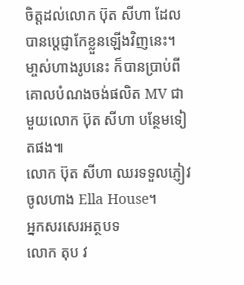ចិត្តដល់លោក ប៊ុត សីហា ដែលបានប្តេជ្ញាកែខ្លួនឡើងវិញនេះ។ មា្ចស់ហាងរូបនេះ ក៏បានប្រាប់ពីគោលបំណងចង់ផលិត MV ជាមួយលោក ប៊ុត សីហា បន្ថែមទៀតផង៕
លោក ប៊ុត សីហា ឈរទទួលភ្ញៀវចូលហាង Ella House។
អ្នកសរសេរអត្ថបទ
លោក តុប វ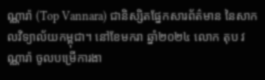ណ្ណារ៉ា (Top Vannara) ជានិស្សិតផ្នែកសារព័ត៌មាន នៃសាកលវិទ្យាល័យកម្ពុជា។ នៅខែមករា ឆ្នាំ២០២៤ លោក តុប វណ្ណារ៉ា ចូលបម្រើការងា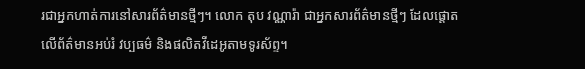រជាអ្នកហាត់ការនៅសារព័ត៌មានថ្មីៗ។ លោក តុប វណ្ណារ៉ា ជាអ្នកសារព័ត៌មានថ្មីៗ ដែលផ្តោតលើព័ត៌មានអប់រំ វប្បធម៌ និងផលិតវីដេអូតាមទូរស័ព្ទ។